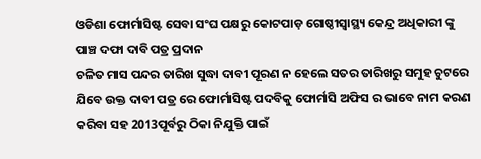ଓଡିଶା ଫୋର୍ମାସିଷ୍ଟ ସେବା ସଂଘ ପକ୍ଷରୁ କୋଟପାଡ଼ ଗୋଷ୍ଠୀସ୍ୱାସ୍ଥ୍ୟ କେନ୍ଦ୍ର ଅଧିକାରୀ ଙ୍କୁ ପାଞ୍ଚ ଦଫା ଦାବି ପତ୍ର ପ୍ରଦାନ
ଚଳିତ ମାସ ପନ୍ଦର ତାରିଖ ସୁଦ୍ଧା ଦାବୀ ପୂରଣ ନ ହେଲେ ସତର ତାରିଖରୁ ସମୁହ ଚୁଟରେ ଯିବେ ଉକ୍ତ ଦାବୀ ପତ୍ର ରେ ଫୋର୍ମାସିଷ୍ଟ ପଦବିକୁ ଫୋର୍ମାସି ଅଫିସ ର ଭାବେ ନାମ କରଣ କରିବା ସହ 2013ପୂର୍ବରୁ ଠିକା ନିଯୁକ୍ତି ପାଇଁ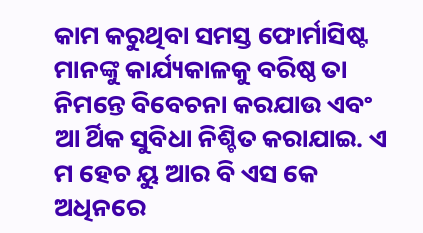କାମ କରୁଥିବା ସମସ୍ତ ଫୋର୍ମାସିଷ୍ଟ ମାନଙ୍କୁ କାର୍ଯ୍ୟକାଳକୁ ବରିଷ୍ଠ ତା ନିମନ୍ତେ ବିବେଚନା କରଯାଉ ଏବଂ ଆ ର୍ଥିକ ସୁବିଧା ନିଶ୍ଚିତ କରାଯାଇ. ଏ ମ ହେଚ ୟୁ ଆର ବି ଏସ କେ ଅଧିନରେ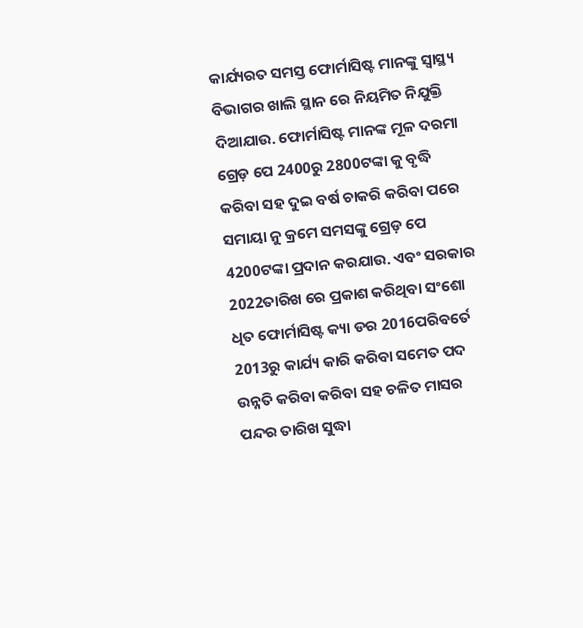କାର୍ଯ୍ୟରତ ସମସ୍ତ ଫୋର୍ମାସିଷ୍ଟ ମାନଙ୍କୁ ସ୍ୱାସ୍ଥ୍ୟ ବିଭାଗର ଖାଲି ସ୍ଥାନ ରେ ନିୟମିତ ନିଯୁକ୍ତି ଦିଆଯାଉ. ଫୋର୍ମାସିଷ୍ଟ ମାନଙ୍କ ମୂଳ ଦରମା ଗ୍ରେଡ଼ ପେ 2400ରୁ 2800ଟଙ୍କା କୁ ବୃଦ୍ଧି କରିବା ସହ ଦୁଇ ବର୍ଷ ଚାକରି କରିବା ପରେ ସମାୟା ନୁ କ୍ରମେ ସମସଙ୍କୁ ଗ୍ରେଡ଼ ପେ 4200ଟଙ୍କା ପ୍ରଦାନ କରଯାଉ. ଏବଂ ସରକାର 2022ତାରିଖ ରେ ପ୍ରକାଶ କରିଥିବା ସଂଶୋ ଧିତ ଫୋର୍ମାସିଷ୍ଟ କ୍ୟା ଡର 2016ପରିଵର୍ତେ 2013ରୁ କାର୍ଯ୍ୟ କାରି କରିବା ସମେତ ପଦ ଉନ୍ନତି କରିବା କରିବା ସହ ଚଳିତ ମାସର ପନ୍ଦର ତାରିଖ ସୁଦ୍ଧା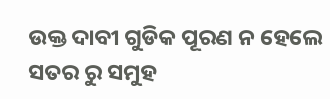ଉକ୍ତ ଦାବୀ ଗୁଡିକ ପୂରଣ ନ ହେଲେ ସତର ରୁ ସମୁହ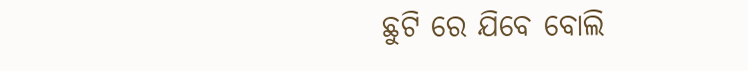ଛୁଟି ରେ ଯିବେ ବୋଲି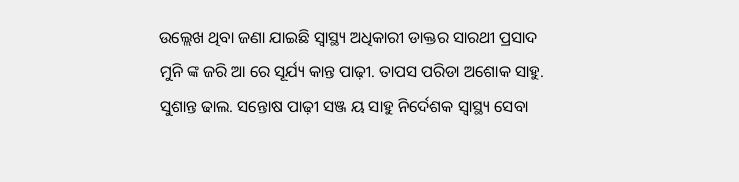ଉଲ୍ଲେଖ ଥିବା ଜଣା ଯାଇଛି ସ୍ୱାସ୍ଥ୍ୟ ଅଧିକାରୀ ଡାକ୍ତର ସାରଥୀ ପ୍ରସାଦ ମୁନି ଙ୍କ ଜରି ଆ ରେ ସୂର୍ଯ୍ୟ କାନ୍ତ ପାଢ଼ୀ. ତାପସ ପରିଡା ଅଶୋକ ସାହୁ. ସୁଶାନ୍ତ ଢାଲ. ସନ୍ତୋଷ ପାଢ଼ୀ ସଞ୍ଜ ୟ ସାହୁ ନିର୍ଦେଶକ ସ୍ୱାସ୍ଥ୍ୟ ସେବା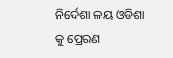ନିର୍ଦେଶା ଳୟ ଓଡିଶା କୁ ପ୍ରେରଣ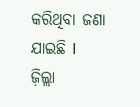କରିଥିବା ଜଣା ଯାଇଛି I
ଜ଼ିଲ୍ଲା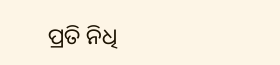ପ୍ରତି ନିଧି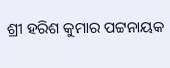ଶ୍ରୀ ହରିଶ କୁମାର ପଟ୍ଟନାୟକ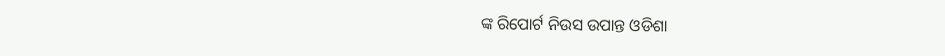ଙ୍କ ରିପୋର୍ଟ ନିଉସ ଉପାନ୍ତ ଓଡିଶା